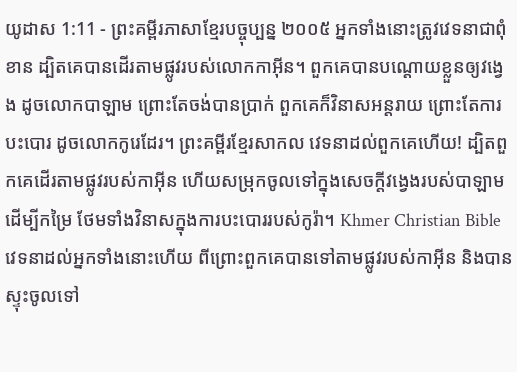យូដាស 1:11 - ព្រះគម្ពីរភាសាខ្មែរបច្ចុប្បន្ន ២០០៥ អ្នកទាំងនោះត្រូវវេទនាជាពុំខាន ដ្បិតគេបានដើរតាមផ្លូវរបស់លោកកាអ៊ីន។ ពួកគេបានបណ្ដោយខ្លួនឲ្យវង្វេង ដូចលោកបាឡាម ព្រោះតែចង់បានប្រាក់ ពួកគេក៏វិនាសអន្តរាយ ព្រោះតែការបះបោរ ដូចលោកកូរេដែរ។ ព្រះគម្ពីរខ្មែរសាកល វេទនាដល់ពួកគេហើយ! ដ្បិតពួកគេដើរតាមផ្លូវរបស់កាអ៊ីន ហើយសម្រុកចូលទៅក្នុងសេចក្ដីវង្វេងរបស់បាឡាមដើម្បីកម្រៃ ថែមទាំងវិនាសក្នុងការបះបោររបស់កូរ៉ា។ Khmer Christian Bible វេទនាដល់អ្នកទាំងនោះហើយ ពីព្រោះពួកគេបានទៅតាមផ្លូវរបស់កាអ៊ីន និងបានស្ទុះចូលទៅ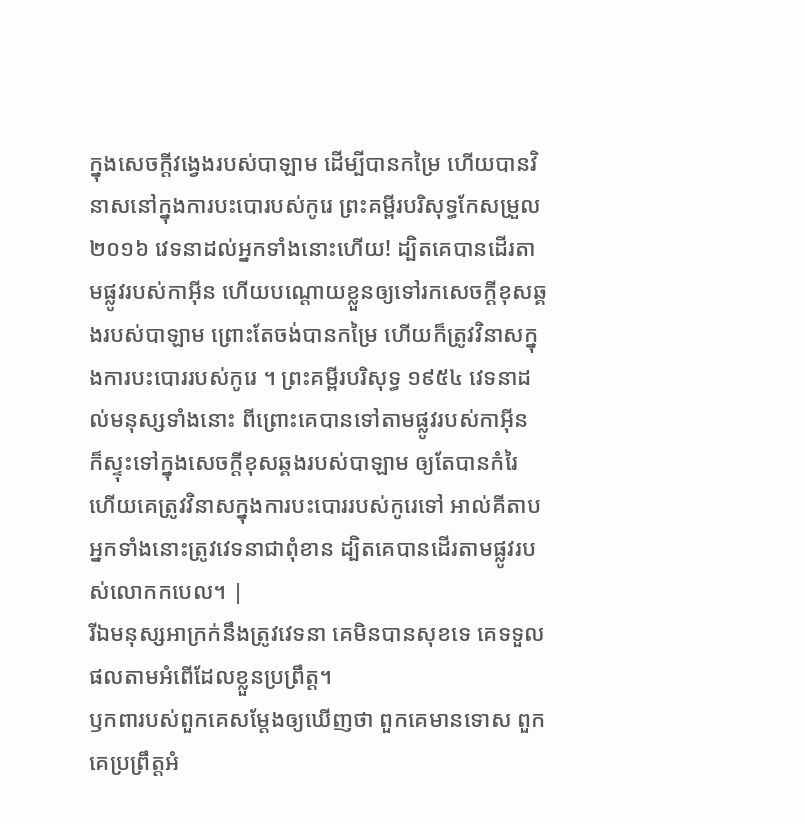ក្នុងសេចក្ដីវង្វេងរបស់បាឡាម ដើម្បីបានកម្រៃ ហើយបានវិនាសនៅក្នុងការបះបោរបស់កូរេ ព្រះគម្ពីរបរិសុទ្ធកែសម្រួល ២០១៦ វេទនាដល់អ្នកទាំងនោះហើយ! ដ្បិតគេបានដើរតាមផ្លូវរបស់កាអ៊ីន ហើយបណ្ដោយខ្លួនឲ្យទៅរកសេចក្ដីខុសឆ្គងរបស់បាឡាម ព្រោះតែចង់បានកម្រៃ ហើយក៏ត្រូវវិនាសក្នុងការបះបោររបស់កូរេ ។ ព្រះគម្ពីរបរិសុទ្ធ ១៩៥៤ វេទនាដល់មនុស្សទាំងនោះ ពីព្រោះគេបានទៅតាមផ្លូវរបស់កាអ៊ីន ក៏ស្ទុះទៅក្នុងសេចក្ដីខុសឆ្គងរបស់បាឡាម ឲ្យតែបានកំរៃ ហើយគេត្រូវវិនាសក្នុងការបះបោររបស់កូរេទៅ អាល់គីតាប អ្នកទាំងនោះត្រូវវេទនាជាពុំខាន ដ្បិតគេបានដើរតាមផ្លូវរបស់លោកកបេល។ |
រីឯមនុស្សអាក្រក់នឹងត្រូវវេទនា គេមិនបានសុខទេ គេទទួលផលតាមអំពើដែលខ្លួនប្រព្រឹត្ត។
ឫកពារបស់ពួកគេសម្តែងឲ្យឃើញថា ពួកគេមានទោស ពួកគេប្រព្រឹត្តអំ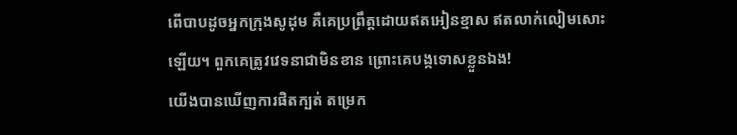ពើបាបដូចអ្នកក្រុងសូដុម គឺគេប្រព្រឹត្តដោយឥតអៀនខ្មាស ឥតលាក់លៀមសោះឡើយ។ ពួកគេត្រូវវេទនាជាមិនខាន ព្រោះគេបង្កទោសខ្លួនឯង!
យើងបានឃើញការផិតក្បត់ តម្រេក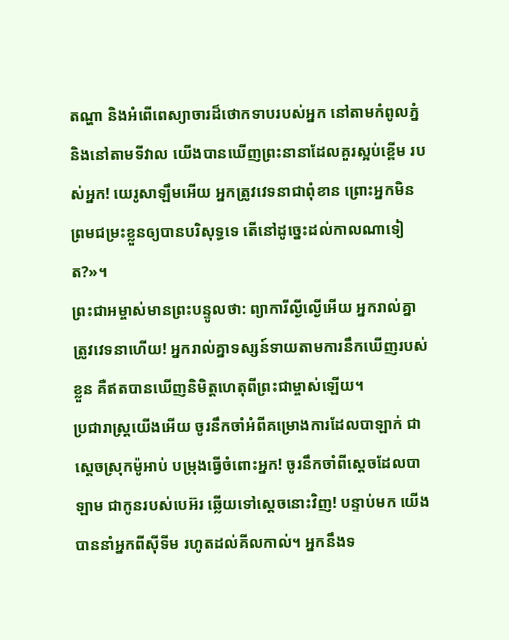តណ្ហា និងអំពើពេស្យាចារដ៏ថោកទាបរបស់អ្នក នៅតាមកំពូលភ្នំ និងនៅតាមទីវាល យើងបានឃើញព្រះនានាដែលគួរស្អប់ខ្ពើម របស់អ្នក! យេរូសាឡឹមអើយ អ្នកត្រូវវេទនាជាពុំខាន ព្រោះអ្នកមិនព្រមជម្រះខ្លួនឲ្យបានបរិសុទ្ធទេ តើនៅដូច្នេះដល់កាលណាទៀត?»។
ព្រះជាអម្ចាស់មានព្រះបន្ទូលថា: ព្យាការីល្ងីល្ងើអើយ អ្នករាល់គ្នាត្រូវវេទនាហើយ! អ្នករាល់គ្នាទស្សន៍ទាយតាមការនឹកឃើញរបស់ខ្លួន គឺឥតបានឃើញនិមិត្តហេតុពីព្រះជាម្ចាស់ឡើយ។
ប្រជារាស្ត្រយើងអើយ ចូរនឹកចាំអំពីគម្រោងការដែលបាឡាក់ ជាស្ដេចស្រុកម៉ូអាប់ បម្រុងធ្វើចំពោះអ្នក! ចូរនឹកចាំពីស្ដេចដែលបាឡាម ជាកូនរបស់បេអ៊រ ឆ្លើយទៅស្ដេចនោះវិញ! បន្ទាប់មក យើងបាននាំអ្នកពីស៊ីទីម រហូតដល់គីលកាល់។ អ្នកនឹងទ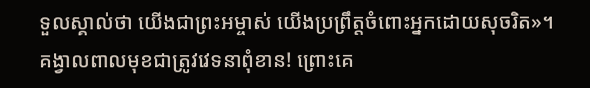ទួលស្គាល់ថា យើងជាព្រះអម្ចាស់ យើងប្រព្រឹត្តចំពោះអ្នកដោយសុចរិត»។
គង្វាលពាលមុខជាត្រូវវេទនាពុំខាន! ព្រោះគេ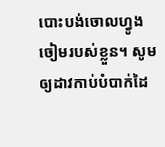បោះបង់ចោលហ្វូងចៀមរបស់ខ្លួន។ សូមឲ្យដាវកាប់បំបាក់ដៃ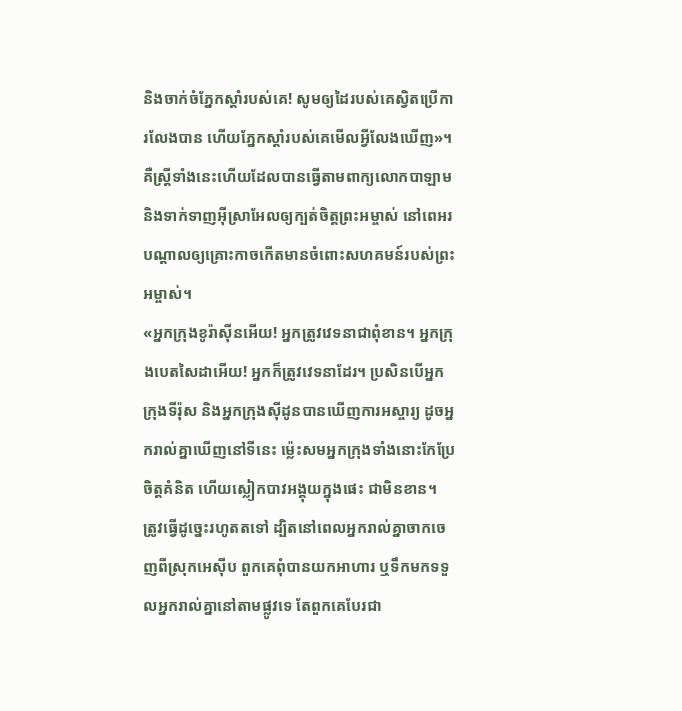និងចាក់ចំភ្នែកស្ដាំរបស់គេ! សូមឲ្យដៃរបស់គេស្វិតប្រើការលែងបាន ហើយភ្នែកស្ដាំរបស់គេមើលអ្វីលែងឃើញ»។
គឺស្ត្រីទាំងនេះហើយដែលបានធ្វើតាមពាក្យលោកបាឡាម និងទាក់ទាញអ៊ីស្រាអែលឲ្យក្បត់ចិត្តព្រះអម្ចាស់ នៅពេអរ បណ្ដាលឲ្យគ្រោះកាចកើតមានចំពោះសហគមន៍របស់ព្រះអម្ចាស់។
«អ្នកក្រុងខូរ៉ាស៊ីនអើយ! អ្នកត្រូវវេទនាជាពុំខាន។ អ្នកក្រុងបេតសៃដាអើយ! អ្នកក៏ត្រូវវេទនាដែរ។ ប្រសិនបើអ្នកក្រុងទីរ៉ុស និងអ្នកក្រុងស៊ីដូនបានឃើញការអស្ចារ្យ ដូចអ្នករាល់គ្នាឃើញនៅទីនេះ ម៉្លេះសមអ្នកក្រុងទាំងនោះកែប្រែចិត្តគំនិត ហើយស្លៀកបាវអង្គុយក្នុងផេះ ជាមិនខាន។
ត្រូវធ្វើដូច្នេះរហូតតទៅ ដ្បិតនៅពេលអ្នករាល់គ្នាចាកចេញពីស្រុកអេស៊ីប ពួកគេពុំបានយកអាហារ ឬទឹកមកទទួលអ្នករាល់គ្នានៅតាមផ្លូវទេ តែពួកគេបែរជា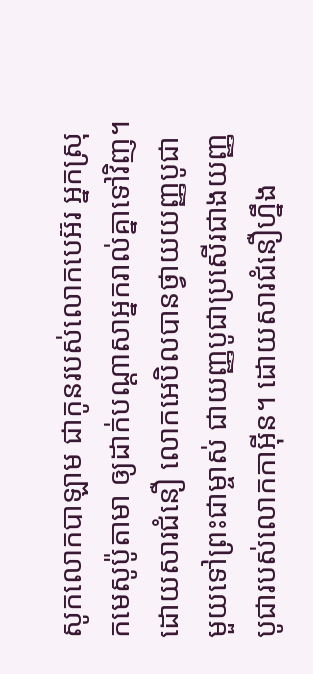សូកលោកបាឡាម ជាកូនរបស់លោកបេអ៊រ អ្នកស្រុកមេសូប៉ូតាមា ឲ្យដាក់បណ្ដាសាអ្នករាល់គ្នាទៅវិញ។
ដោយសារជំនឿ លោកអេបិលបានថ្វាយយញ្ញបូជាមួយទៅព្រះជាម្ចាស់ ជាយញ្ញបូជាប្រសើរជាងយញ្ញបូជារបស់លោកកាអ៊ីន។ ដោយសារជំនឿហ្នឹង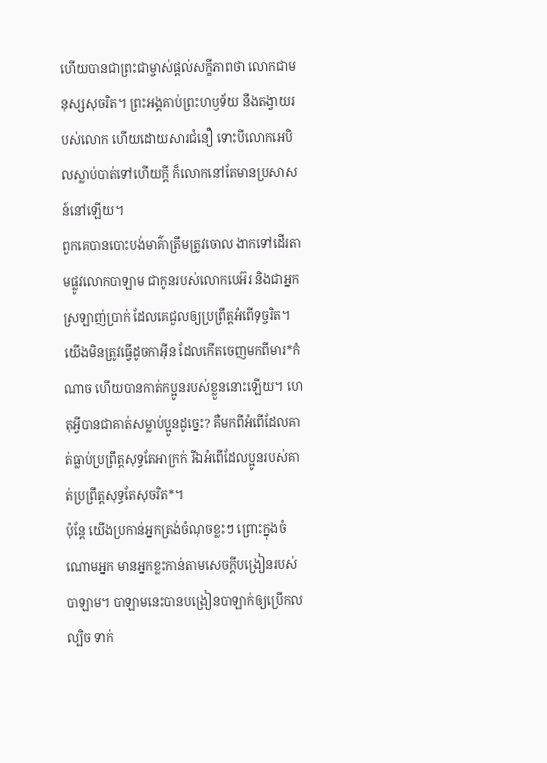ហើយបានជាព្រះជាម្ចាស់ផ្ដល់សក្ខីភាពថា លោកជាមនុស្សសុចរិត។ ព្រះអង្គគាប់ព្រះហឫទ័យ នឹងតង្វាយរបស់លោក ហើយដោយសារជំនឿ ទោះបីលោកអេបិលស្លាប់បាត់ទៅហើយក្ដី ក៏លោកនៅតែមានប្រសាសន៍នៅឡើយ។
ពួកគេបានបោះបង់មាគ៌ាត្រឹមត្រូវចោល ងាកទៅដើរតាមផ្លូវលោកបាឡាម ជាកូនរបស់លោកបេអ៊រ និងជាអ្នកស្រឡាញ់ប្រាក់ ដែលគេជួលឲ្យប្រព្រឹត្តអំពើទុច្ចរិត។
យើងមិនត្រូវធ្វើដូចកាអ៊ីន ដែលកើតចេញមកពីមារ*កំណាច ហើយបានកាត់កប្អូនរបស់ខ្លួននោះឡើយ។ ហេតុអ្វីបានជាគាត់សម្លាប់ប្អូនដូច្នេះ? គឺមកពីអំពើដែលគាត់ធ្លាប់ប្រព្រឹត្តសុទ្ធតែអាក្រក់ រីឯអំពើដែលប្អូនរបស់គាត់ប្រព្រឹត្តសុទ្ធតែសុចរិត*។
ប៉ុន្តែ យើងប្រកាន់អ្នកត្រង់ចំណុចខ្លះៗ ព្រោះក្នុងចំណោមអ្នក មានអ្នកខ្លះកាន់តាមសេចក្ដីបង្រៀនរបស់បាឡាម។ បាឡាមនេះបានបង្រៀនបាឡាក់ឲ្យប្រើកលល្បិច ទាក់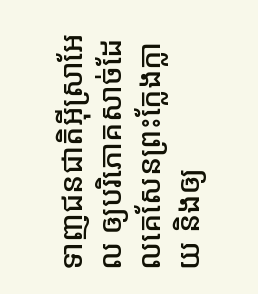ទាញជនជាតិអ៊ីស្រាអែល ឲ្យបរិភោគសាច់ដែលគេសែនព្រះក្លែងក្លាយ និងឲ្យ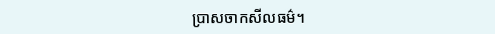ប្រាសចាកសីលធម៌។